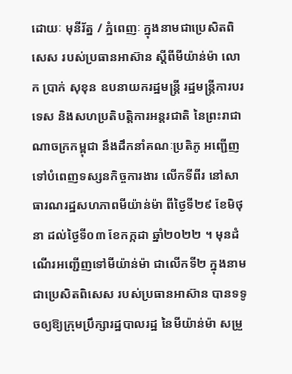ដោយៈ មុនីរ័ត្ន / ភ្នំពេញៈ ក្នុងនាមជាប្រេសិតពិសេស របស់ប្រធានអាស៊ាន ស្តីពីមីយ៉ាន់ម៉ា លោក ប្រាក់ សុខុន ឧបនាយករដ្ឋមន្ត្រី រដ្ឋមន្ត្រីការបរទេស និងសហប្រតិបត្តិការអន្តរជាតិ នៃព្រះរាជាណាចក្រកម្ពុជា នឹងដឹកនាំគណៈប្រតិភូ អញ្ជើញទៅបំពេញទស្សនកិច្ចការងារ លើកទីពីរ នៅសាធារណរដ្ឋសហភាពមីយ៉ាន់ម៉ា ពីថ្ងៃទី២៩ ខែមិថុនា ដល់ថ្ងៃទី០៣ ខែកក្កដា ឆ្នាំ២០២២ ។ មុនដំណើរអញ្ជើញទៅមីយ៉ាន់ម៉ា ជាលើកទី២ ក្នុងនាមជាប្រេសិតពិសេស របស់ប្រធានអាស៊ាន បានទទូចឲ្យឱ្យក្រុមប្រឹក្សារដ្ឋបាលរដ្ឋ នៃមីយ៉ាន់ម៉ា សម្រួ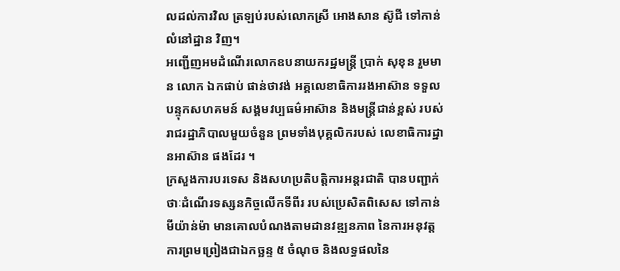លដល់ការវិល ត្រឡប់របស់លោកស្រី អោងសាន ស៊ូជី ទៅកាន់លំនៅដ្ឋាន វិញ។
អញ្ជើញអមដំណើរលោកឧបនាយករដ្ឋមន្ត្រី ប្រាក់ សុខុន រួមមាន លោក ឯកផាប់ ផាន់ថាវង់ អគ្គលេខាធិការរងអាស៊ាន ទទួលបន្ទុកសហគមន៍ សង្គមវប្បធម៌អាស៊ាន និងមន្ត្រីជាន់ខ្ពស់ របស់រាជរដ្ឋាភិបាលមួយចំនួន ព្រមទាំងបុគ្គលិករបស់ លេខាធិការដ្ឋានអាស៊ាន ផងដែរ ។
ក្រសួងការបរទេស និងសហប្រតិបត្តិការអន្តរជាតិ បានបញ្ជាក់ថាៈដំណើរទស្សនកិច្ចលើកទីពីរ របស់ប្រេសិតពិសេស ទៅកាន់មីយ៉ាន់ម៉ា មានគោលបំណងតាមដានវឌ្ឍនភាព នៃការអនុវត្ត ការព្រមព្រៀងជាឯកច្ឆន្ទ ៥ ចំណុច និងលទ្ធផលនៃ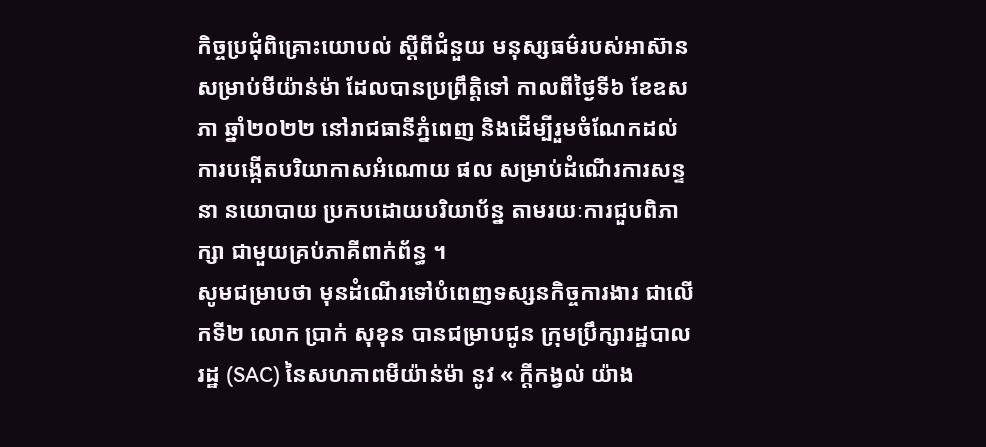កិច្ចប្រជុំពិគ្រោះយោបល់ ស្តីពីជំនួយ មនុស្សធម៌របស់អាស៊ាន សម្រាប់មីយ៉ាន់ម៉ា ដែលបានប្រព្រឹត្តិទៅ កាលពីថ្ងៃទី៦ ខែឧសភា ឆ្នាំ២០២២ នៅរាជធានីភ្នំពេញ និងដើម្បីរួមចំណែកដល់ ការបង្កើតបរិយាកាសអំណោយ ផល សម្រាប់ដំណើរការសន្ទនា នយោបាយ ប្រកបដោយបរិយាប័ន្ន តាមរយៈការជួបពិភាក្សា ជាមួយគ្រប់ភាគីពាក់ព័ន្ធ ។
សូមជម្រាបថា មុនដំណើរទៅបំពេញទស្សនកិច្ចការងារ ជាលើកទី២ លោក ប្រាក់ សុខុន បានជម្រាបជូន ក្រុមប្រឹក្សារដ្ឋបាលរដ្ឋ (SAC) នៃសហភាពមីយ៉ាន់ម៉ា នូវ « ក្តីកង្វល់ យ៉ាង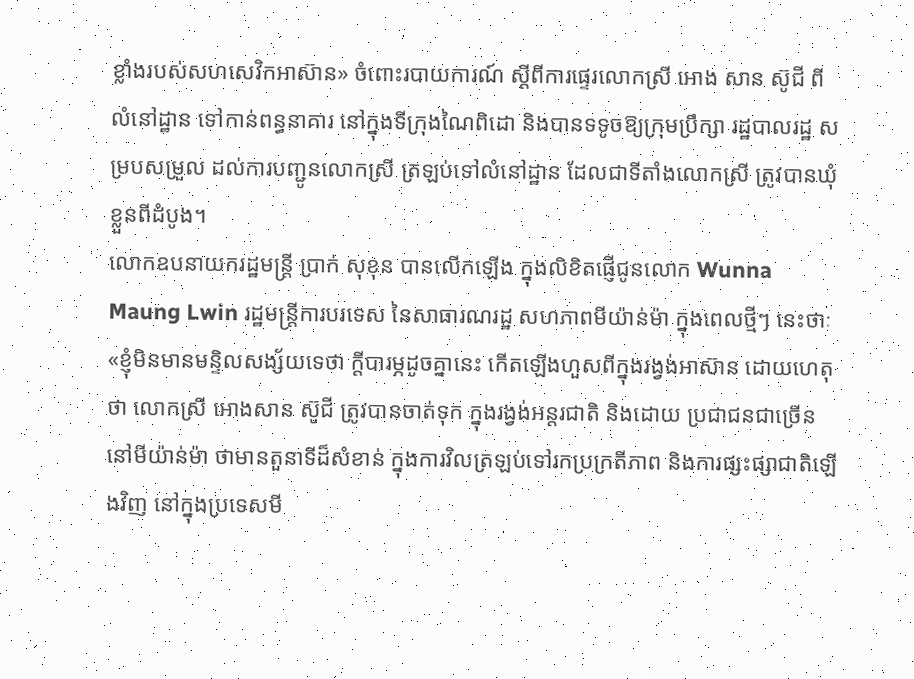ខ្លាំងរបស់សហសេវិកអាស៊ាន» ចំពោះរបាយការណ៍ ស្ដីពីការផ្ទេរលោកស្រី អោង សាន ស៊ូជី ពីលំនៅដ្ឋាន ទៅកាន់ពន្ធនាគារ នៅក្នុងទីក្រុងណៃពិដោ និងបានទទូចឱ្យក្រុមប្រឹក្សា រដ្ឋបាលរដ្ឋ សម្របសម្រួល ដល់ការបញ្ជូនលោកស្រី ត្រឡប់ទៅលំនៅដ្ឋាន ដែលជាទីតាំងលោកស្រី ត្រូវបានឃុំខ្លួនពីដំបូង។
លោកឧបនាយករដ្ឋមន្ត្រី ប្រាក់ សុខុន បានលើកឡើង ក្នុងលិខិតផ្ញើជូនលោក Wunna Maung Lwin រដ្ឋមន្ត្រីការបរទេស នៃសាធារណរដ្ឋ សហភាពមីយ៉ាន់ម៉ា ក្នុងពេលថ្មីៗ នេះថាៈ «ខ្ញុំមិនមានមន្ទិលសង្ស័យទេថា ក្តីបារម្ភដូចគ្នានេះ កើតឡើងហួសពីក្នុងរង្វង់អាស៊ាន ដោយហេតុថា លោកស្រី អោងសាន ស៊ូជី ត្រូវបានចាត់ទុក ក្នុងរង្វង់អន្តរជាតិ និងដោយ ប្រជាជនជាច្រើន នៅមីយ៉ាន់ម៉ា ថាមានតួនាទីដ៏សំខាន់ ក្នុងការវិលត្រឡប់ទៅរកប្រក្រតីភាព និងការផ្សះផ្សាជាតិឡើងវិញ នៅក្នុងប្រទេសមី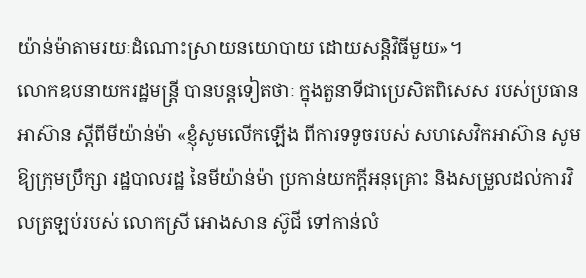យ៉ាន់ម៉ាតាមរយៈដំណោះស្រាយនយោបាយ ដោយសន្តិវិធីមួយ»។
លោកឧបនាយករដ្ឋមន្ត្រី បានបន្តទៀតថាៈ ក្នុងតួនាទីជាប្រេសិតពិសេស របស់ប្រធានអាស៊ាន ស្ដីពីមីយ៉ាន់ម៉ា «ខ្ញុំសូមលើកឡើង ពីការទទូចរបស់ សហសេវិកអាស៊ាន សូមឱ្យក្រុមប្រឹក្សា រដ្ឋបាលរដ្ឋ នៃមីយ៉ាន់ម៉ា ប្រកាន់យកក្តីអនុគ្រោះ និងសម្រួលដល់ការវិលត្រឡប់របស់ លោកស្រី អោងសាន ស៊ូជី ទៅកាន់លំ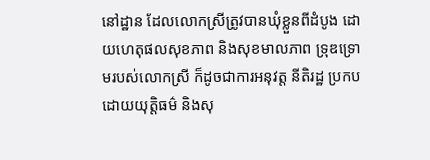នៅដ្ឋាន ដែលលោកស្រីត្រូវបានឃុំខ្លួនពីដំបូង ដោយហេតុផលសុខភាព និងសុខមាលភាព ទ្រុឌទ្រោមរបស់លោកស្រី ក៏ដូចជាការអនុវត្ត នីតិរដ្ឋ ប្រកបដោយយុត្តិធម៌ និងសុ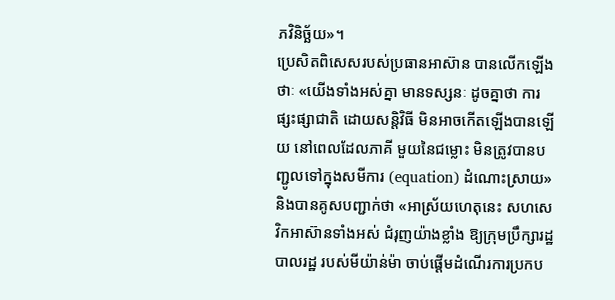ភវិនិច្ឆ័យ»។
ប្រេសិតពិសេសរបស់ប្រធានអាស៊ាន បានលើកឡើងថាៈ «យើងទាំងអស់គ្នា មានទស្សនៈ ដូចគ្នាថា ការផ្សះផ្សាជាតិ ដោយសន្តិវិធី មិនអាចកើតឡើងបានឡើយ នៅពេលដែលភាគី មួយនៃជម្លោះ មិនត្រូវបានបញ្ជូលទៅក្នុងសមីការ (equation) ដំណោះស្រាយ» និងបានគូសបញ្ជាក់ថា «អាស្រ័យហេតុនេះ សហសេវិកអាស៊ានទាំងអស់ ជំរុញយ៉ាងខ្លាំង ឱ្យក្រុមប្រឹក្សារដ្ឋបាលរដ្ឋ របស់មីយ៉ាន់ម៉ា ចាប់ផ្តើមដំណើរការប្រកប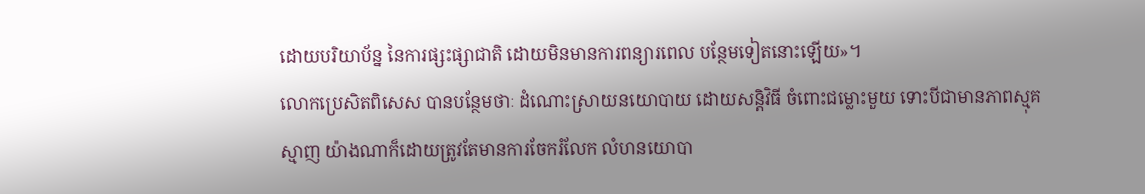ដោយបរិយាប័ន្ន នៃការផ្សះផ្សាជាតិ ដោយមិនមានការពន្យារពេល បន្ថែមទៀតនោះឡើយ»។
លោកប្រេសិតពិសេស បានបន្ថែមថាៈ ដំណោះស្រាយនយោបាយ ដោយសន្តិវិធី ចំពោះជម្លោះមួយ ទោះបីជាមានភាពស្មុគស្មាញ យ៉ាងណាក៏ដោយត្រូវតែមានការចែករំលែក លំហនយោបា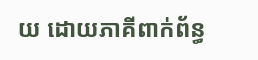យ ដោយភាគីពាក់ព័ន្ធ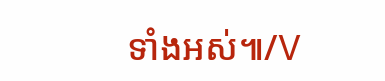ទាំងអស់៕/V